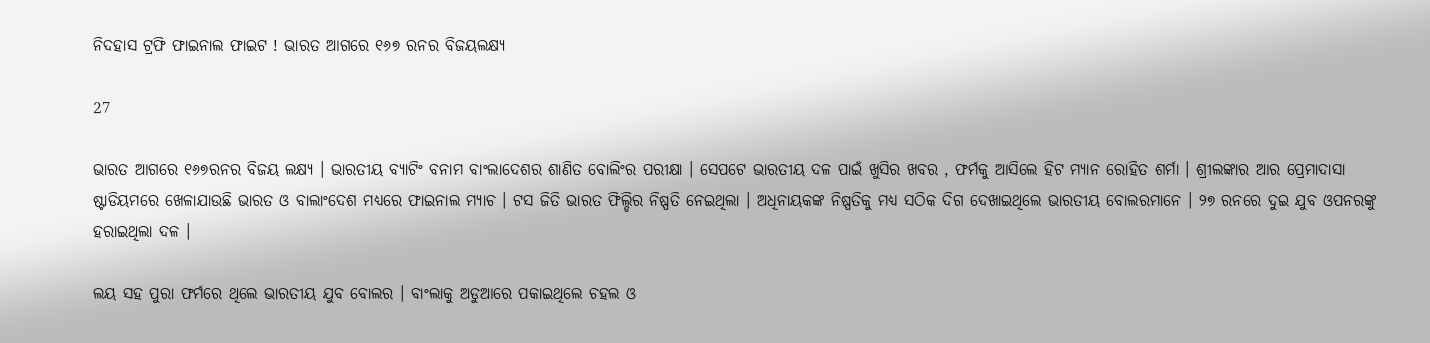ନିଦହାସ ଟ୍ରଫି ଫାଇନାଲ ଫାଇଟ ! ଭାରତ ଆଗରେ ୧୬୭ ରନର ବିଜୟଲକ୍ଷ୍ୟ

27

ଭାରତ ଆଗରେ ୧୬୭ରନର ବିଜୟ ଲକ୍ଷ୍ୟ । ଭାରତୀୟ ବ୍ୟାଟିଂ ବନାମ ବାଂଲାଦେଶର ଶାଣିତ ବୋଲିଂର ପରୀକ୍ଷା । ସେପଟେ ଭାରତୀୟ ଦଳ ପାଇଁ ଖୁସିର ଖବର , ଫର୍ମକୁ ଆସିଲେ ହିଟ ମ୍ୟାନ ରୋହିତ ଶର୍ମା । ଶ୍ରୀଲଙ୍କାର ଆର ପ୍ରେମାଦାସା ଷ୍ଟାଡିୟମରେ ଖେଳାଯାଉଛି ଭାରତ ଓ ବାଲାଂଦେଶ ମଧ୍ୟରେ ଫାଇନାଲ ମ୍ୟାଚ । ଟସ ଜିତି ଭାରତ ଫିଲ୍ଡିର ନିଷ୍ପତି ନେଇଥିଲା । ଅଧିନାୟକଙ୍କ ନିଷ୍ପତିକୁ ମଧ୍ୟ ସଠିକ ଦିଗ ଦେଖାଇଥିଲେ ଭାରତୀୟ ବୋଲରମାନେ । ୨୭ ରନରେ ଦୁଇ ଯୁବ ଓପନରଙ୍କୁ ହରାଇଥିଲା ଦଳ ।

ଲୟ ସହ ପୁରା ଫର୍ମରେ ଥିଲେ ଭାରତୀୟ ଯୁବ ବୋଲର । ବାଂଲାକୁ ଅଡୁଆରେ ପକାଇଥିଲେ ଚହଲ ଓ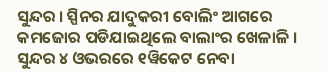ସୁନ୍ଦର । ସ୍ପିନର ଯାଦୁକରୀ ବୋଲିଂ ଆଗରେ କମଜୋର ପଡିଯାଇଥିଲେ ବାଲାଂର ଖେଳାଳି । ସୁନ୍ଦର ୪ ଓଭରରେ ୧ୱିକେଟ ନେବା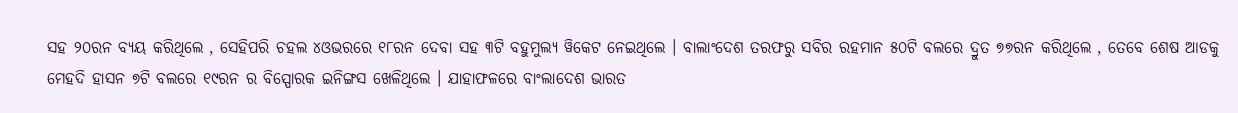ସହ ୨୦ରନ ବ୍ୟୟ କରିଥିଲେ , ସେହିପରି ଚହଲ ୪ଓଭରରେ ୧୮ରନ ଦେବା ସହ ୩ଟି ବହୁମୁଲ୍ୟ ୱିକେଟ ନେଇଥିଲେ । ବାଲାଂଦେଶ ତରଫରୁ ସବିର ରହମାନ ୫୦ଟି ବଲରେ ଦ୍ରୁତ ୭୭ରନ କରିଥିଲେ , ତେବେ ଶେଷ ଆଡକୁ ମେହଦି ହାସନ ୭ଟି ବଲରେ ୧୯ରନ ର ବିସ୍ପୋରକ ଇନିଙ୍ଗସ ଖେଳିଥିଲେ । ଯାହାଫଳରେ ବାଂଲାଦେଶ ଭାରତ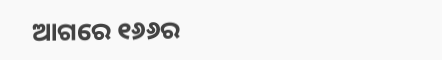ଆଗରେ ୧୬୬ର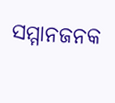ସମ୍ମାନଜନକ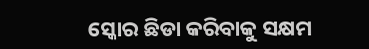ସ୍କୋର ଛିଡା କରିବାକୁ ସକ୍ଷମ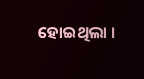ହୋଇଥିଲା ।